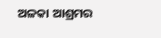ଅଳକା ଆଶ୍ରମର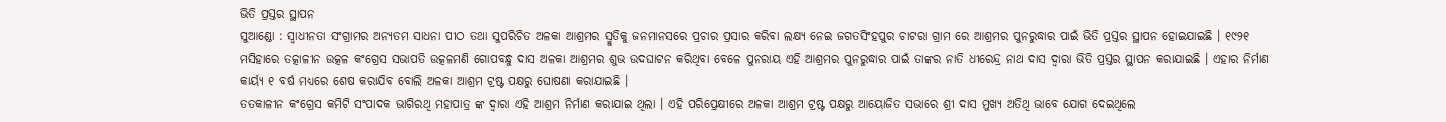ଭିତି ପ୍ରସ୍ତର ସ୍ଥାପନ
ସୁଆଣ୍ଡୋ : ସ୍ୱାଧୀନତା ସଂଗ୍ରାମର ଅନ୍ୟତମ ସାଧନା ପୀଠ ତଥା ସୁପରିଚିତ ଅଳକା ଆଶ୍ରମର ସ୍ମୁତିକୁ ଜନମାନସରେ ପ୍ରଚାର ପ୍ରସାର କରିବା ଲକ୍ଷ୍ୟ ନେଇ ଜଗତସିଂହପୁର ଚାଟରା ଗ୍ରାମ ରେ ଆଶ୍ରମର ପୁନରୁଦ୍ଧାର ପାଇଁ ଭିତି ପ୍ରସ୍ତର ସ୍ଥାପନ ହୋଇଯାଇଛି । ୧୯୨୧ ମସିହାରେ ତତ୍କାଳୀନ ଉତ୍କଳ କଂଗ୍ରେସ ସଭାପତି ଉତ୍କଳମଣି ଗୋପବନ୍ଧୁ ଦାସ ଅଳକା ଆଶ୍ରମର ଶୁଭ ଉଦଘାଟନ କରିଥିବା ବେଳେ ପୁନରାୟ ଏହି ଆଶ୍ରମର ପୁନରୁଦ୍ଧାର ପାଇଁ ତାଙ୍କର ନାତି ଧୀରେନ୍ଦ୍ର ନାଥ ଦାସ ଦ୍ୱାରା ଭିତି ପ୍ରସ୍ତର ସ୍ଥାପନ କରାଯାଇଛି । ଏହାର ନିର୍ମାଣ କାର୍ୟ୍ୟ ୧ ବର୍ଷ ମଧ୍ୟରେ ଶେଷ କରାଯିବ ବୋଲି ଅଳକା ଆଶ୍ରମ ଟ୍ରଷ୍ଟ ପକ୍ଷରୁ ଘୋଷଣା କରାଯାଇଛି ।
ତତକାଳୀନ କଂଗ୍ରେସ କମିଟି ସଂପାଦକ ଭାଗିରଥି ମହାପାତ୍ର ଙ୍କ ଦ୍ୱାରା ଏହି ଆଶ୍ରମ ନିର୍ମାଣ କରାଯାଇ ଥିଲା । ଏହି ପରିପ୍ରେକ୍ଷୀରେ ଅଳକା ଆଶ୍ରମ ଟ୍ରଷ୍ଟ ପକ୍ଷରୁ ଆୟୋଜିତ ସଭାରେ ଶ୍ରୀ ଦାସ ମୁଖ୍ୟ ଅତିଥି ଭାବେ ଯୋଗ ଦେଇଥିଲେ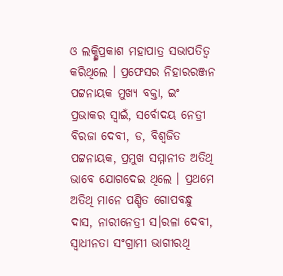ଓ ଲକ୍ଷ୍ମିପ୍ରକାଶ ମହାପାତ୍ର ସଭାପତିତ୍ୱ କରିଥିଲେ । ପ୍ରଫେସର ନିହାରରଞ୍ଜନ ପଟ୍ଟନାୟକ ମୁଖ୍ୟ ବକ୍ତା, ଇଂ ପ୍ରଭାକର ସ୍ୱାଇଁ, ସର୍ବୋଦୟ ନେତ୍ରୀ ବିରଜା ଦେବୀ, ଡ, ବିଶ୍ଵଜିତ ପଟ୍ଟନାୟକ, ପ୍ରମୁଖ ସମ୍ମାନୀତ ଅତିଥି ଭାବେ ଯୋଗଦେଇ ଥିଲେ । ପ୍ରଥମେ ଅତିଥି ମାନେ ପଣ୍ଡିତ ଗୋପବନ୍ଧୁ ଦାସ, ନାରୀନେତ୍ରୀ ସ।ରଳା ଦେବୀ, ସ୍ୱାଧୀନତା ସଂଗ୍ରାମୀ ଭାଗୀରଥି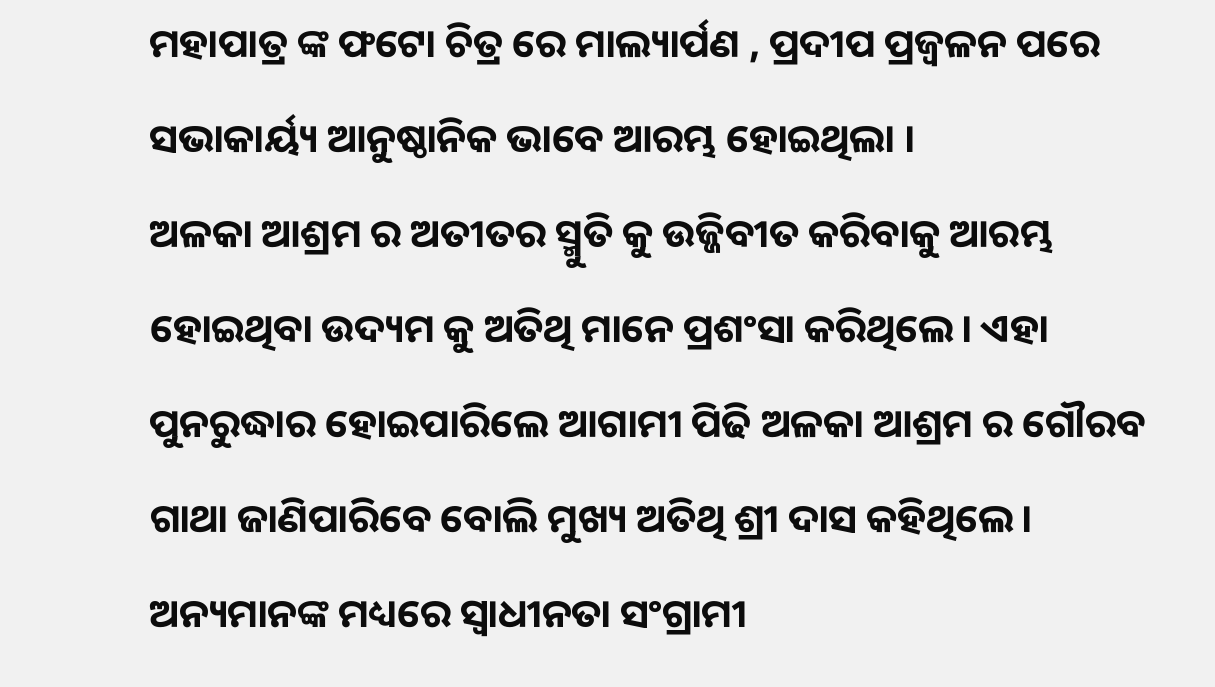ମହାପାତ୍ର ଙ୍କ ଫଟୋ ଚିତ୍ର ରେ ମାଲ୍ୟାର୍ପଣ , ପ୍ରଦୀପ ପ୍ରଜ୍ୱଳନ ପରେ ସଭାକାର୍ୟ୍ୟ ଆନୁଷ୍ଠାନିକ ଭାବେ ଆରମ୍ଭ ହୋଇଥିଲା ।
ଅଳକା ଆଶ୍ରମ ର ଅତୀତର ସ୍ମୁତି କୁ ଉଜ୍ଜିବୀତ କରିବାକୁ ଆରମ୍ଭ ହୋଇଥିବା ଉଦ୍ୟମ କୁ ଅତିଥି ମାନେ ପ୍ରଶଂସା କରିଥିଲେ। ଏହା ପୁନରୁଦ୍ଧାର ହୋଇପାରିଲେ ଆଗାମୀ ପିଢି ଅଳକା ଆଶ୍ରମ ର ଗୌରବ ଗାଥା ଜାଣିପାରିବେ ବୋଲି ମୁଖ୍ୟ ଅତିଥି ଶ୍ରୀ ଦାସ କହିଥିଲେ। ଅନ୍ୟମାନଙ୍କ ମଧ୍ୟରେ ସ୍ୱାଧୀନତା ସଂଗ୍ରାମୀ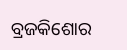ବ୍ରଜକିଶୋର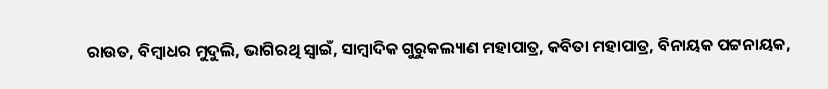ରାଉତ, ବିମ୍ବାଧର ମୁଦୁଲି, ଭାଗିରଥି ସ୍ୱାଇଁ, ସାମ୍ବାଦିକ ଗୁରୁକଲ୍ୟାଣ ମହାପାତ୍ର, କବିତା ମହାପାତ୍ର, ବିନାୟକ ପଟ୍ଟନାୟକ,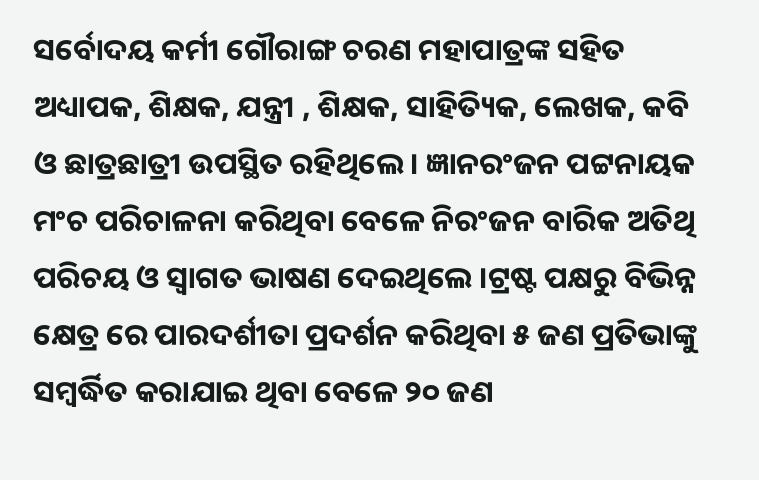ସର୍ବୋଦୟ କର୍ମୀ ଗୌରାଙ୍ଗ ଚରଣ ମହାପାତ୍ରଙ୍କ ସହିତ ଅଧ୍ୟାପକ, ଶିକ୍ଷକ, ଯନ୍ତ୍ରୀ , ଶିକ୍ଷକ, ସାହିତ୍ୟିକ, ଲେଖକ, କବି ଓ ଛାତ୍ରଛାତ୍ରୀ ଉପସ୍ଥିତ ରହିଥିଲେ। ଜ୍ଞାନରଂଜନ ପଟ୍ଟନାୟକ ମଂଚ ପରିଚାଳନା କରିଥିବା ବେଳେ ନିରଂଜନ ବାରିକ ଅତିଥି ପରିଚୟ ଓ ସ୍ୱାଗତ ଭାଷଣ ଦେଇଥିଲେ ।ଟ୍ରଷ୍ଟ ପକ୍ଷରୁ ବିଭିନ୍ନ କ୍ଷେତ୍ର ରେ ପାରଦର୍ଶୀତା ପ୍ରଦର୍ଶନ କରିଥିବା ୫ ଜଣ ପ୍ରତିଭାଙ୍କୁ ସମ୍ବର୍ଦ୍ଧିତ କରାଯାଇ ଥିବା ବେଳେ ୨୦ ଜଣ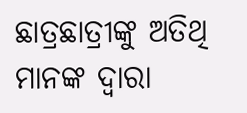ଛାତ୍ରଛାତ୍ରୀଙ୍କୁ ଅତିଥି ମାନଙ୍କ ଦ୍ବାରା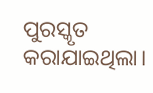ପୁରସ୍କୃତ କରାଯାଇଥିଲା।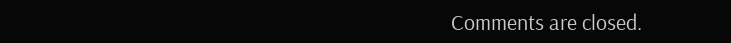Comments are closed.